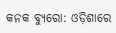କନକ ବ୍ୟୁରୋ: ଓଡ଼ିଶାରେ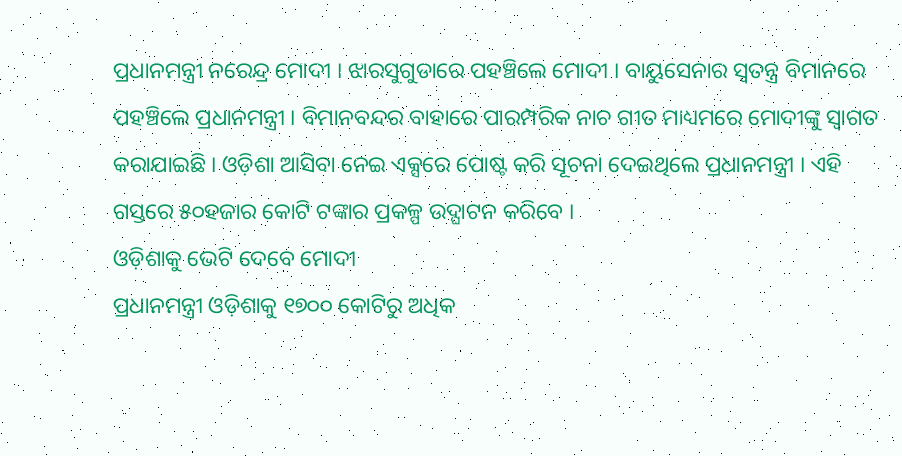ପ୍ରଧାନମନ୍ତ୍ରୀ ନରେନ୍ଦ୍ର ମୋଦୀ । ଝାରସୁଗୁଡାରେ ପହଞ୍ଚିଲେ ମୋଦୀ । ବାୟୁସେନାର ସ୍ବତନ୍ତ୍ର ବିମାନରେ ପହଞ୍ଚିଲେ ପ୍ରଧାନମନ୍ତ୍ରୀ । ବିମାନବନ୍ଦର ବାହାରେ ପାରମ୍ପରିକ ନାଚ ଗୀତ ମାଧ୍ୟମରେ ମୋଦୀଙ୍କୁ ସ୍ବାଗତ କରାଯାଇଛି । ଓଡ଼ିଶା ଆସିବା ନେଇ ଏକ୍ସରେ ପୋଷ୍ଟ କରି ସୂଚନା ଦେଇଥିଲେ ପ୍ରଧାନମନ୍ତ୍ରୀ । ଏହି ଗସ୍ତରେ ୫୦ହଜାର କୋଟି ଟଙ୍କାର ପ୍ରକଳ୍ପ ଉଦ୍ଘାଟନ କରିବେ ।
ଓଡ଼ିଶାକୁ ଭେଟି ଦେବେ ମୋଦୀ
ପ୍ରଧାନମନ୍ତ୍ରୀ ଓଡ଼ିଶାକୁ ୧୭୦୦ କୋଟିରୁ ଅଧିକ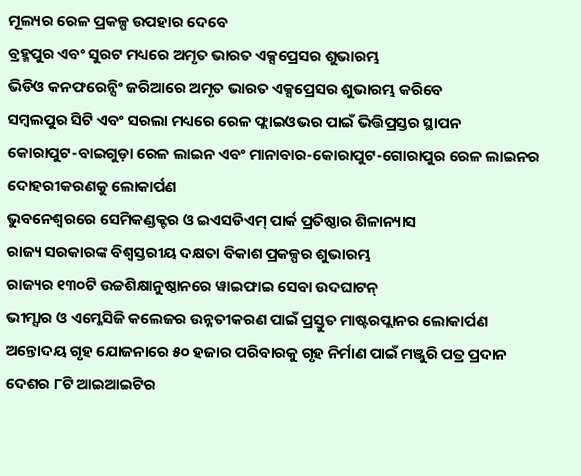ମୂଲ୍ୟର ରେଳ ପ୍ରକଳ୍ପ ଉପହାର ଦେବେ
ବ୍ରହ୍ମପୁର ଏବଂ ସୁରଟ ମଧ୍ୟରେ ଅମୃତ ଭାରତ ଏକ୍ସପ୍ରେସର ଶୁଭାରମ୍ଭ
ଭିଡିଓ କନଫରେନ୍ସିଂ ଜରିଆରେ ଅମୃତ ଭାରତ ଏକ୍ସପ୍ରେସର ଶୁଭାରମ୍ଭ କରିବେ
ସମ୍ବଲପୁର ସିଟି ଏବଂ ସରଲା ମଧ୍ୟରେ ରେଳ ଫ୍ଲାଇଓଭର ପାଇଁ ଭିତ୍ତିପ୍ରସ୍ତର ସ୍ଥାପନ
କୋରାପୁଟ-ବାଇଗୁଡ଼ା ରେଳ ଲାଇନ ଏବଂ ମାନାବାର-କୋରାପୁଟ-ଗୋରାପୁର ରେଳ ଲାଇନର ଦୋହରୀକରଣକୁ ଲୋକାର୍ପଣ
ଭୁବନେଶ୍ୱରରେ ସେମିକଣ୍ଡକ୍ଟର ଓ ଇଏସଡିଏମ୍ ପାର୍କ ପ୍ରତିଷ୍ଠାର ଶିଳାନ୍ୟାସ
ରାଜ୍ୟ ସରକାରଙ୍କ ବିଶ୍ୱସ୍ତରୀୟ ଦକ୍ଷତା ବିକାଶ ପ୍ରକଳ୍ପର ଶୁଭାରମ୍ଭ
ରାଜ୍ୟର ୧୩୦ଟି ଉଚ୍ଚଶିକ୍ଷାନୁଷ୍ଠାନରେ ୱାଇଫାଇ ସେବା ଉଦଘାଟନ୍
ଭୀମ୍ସାର ଓ ଏମ୍କେସିଜି କଲେଜର ଉନ୍ନତୀକରଣ ପାଇଁ ପ୍ରସ୍ତୁତ ମାଷ୍ଟରପ୍ଲାନର ଲୋକାର୍ପଣ
ଅନ୍ତୋଦୟ ଗୃହ ଯୋଜନାରେ ୫୦ ହଜାର ପରିବାରକୁ ଗୃହ ନିର୍ମାଣ ପାଇଁ ମଞ୍ଜୁରି ପତ୍ର ପ୍ରଦାନ
ଦେଶର ୮ଟି ଆଇଆଇଟିର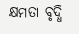କ୍ଷମତା ବୃଦ୍ଧି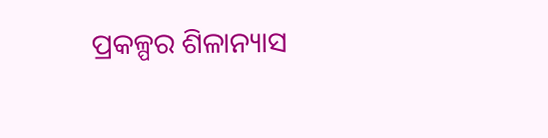ପ୍ରକଳ୍ପର ଶିଳାନ୍ୟାସ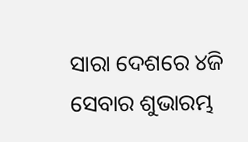ସାରା ଦେଶରେ ୪ଜି ସେବାର ଶୁଭାରମ୍ଭ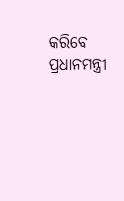କରିବେ ପ୍ରଧାନମନ୍ତ୍ରୀ